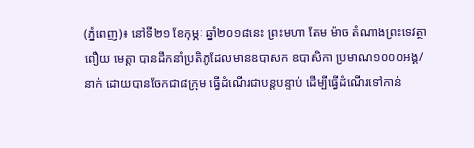(ភ្នំពេញ)៖ នៅទី២១ ខែកុម្ភៈ ឆ្នាំ២០១៨នេះ ព្រះមហា តែម ម៉ាច តំណាងព្រះទេវត្ថា ពឿយ មេត្តា បានដឹកនាំប្រតិភូដែលមានឧបាសក ឧបាសិកា ប្រមាណ១០០០អង្គ/នាក់ ដោយបានចែកជា៨ក្រុម ធ្វើដំណើរជាបន្តបន្ទាប់ ដើម្បីធ្វើដំណើរទៅកាន់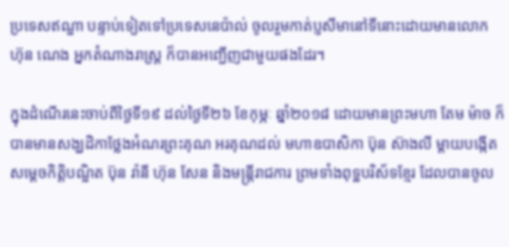ប្រទេសឥណ្ឌា បន្ទាប់ទៀតទៅប្រទេសនេប៉ាល់ ចូលរួមកាត់ប្ញសីមានៅទីនោះដោយមានលោក ហ៊ុន ណេង អ្នកតំណាងរាស្ត្រ ក៏បានអញ្ជើញជាមួយផងដែរ។

ក្នុងដំណើរនេះចាប់ពីថ្ងៃទី១៩ ដល់ថ្ងៃទី២៦ ខែកុម្ភៈ ឆ្នាំ២០១៨ ដោយមានព្រះមហា តែម ម៉ាច ក៏បានមានសង្ឃដិកាថ្លែងអំណរព្រះគុណ អរគុណដល់ មហាឧបាសិកា ប៊ុន ស៊ាងលី ម្តាយបង្កើតសម្តេចកិត្តិបណ្ឌិត ប៊ុន រ៉ានី ហ៊ុន សែន និងមន្ត្រីរាជការ ព្រមទាំងពុទ្ឋបរិស័ទខ្មែរ ដែលបានចូល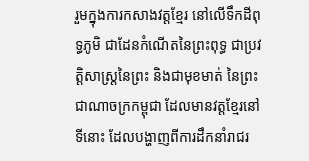រួមក្នុងការកសាងវត្តខ្មែរ នៅលើទឹកដីពុទ្ធភូមិ ជាដែនកំណើតនៃព្រះពុទ្ធ ជាប្រវត្តិសាស្ត្រនៃព្រះ និងជាមុខមាត់ នៃព្រះជាណាចក្រកម្ពុជា ដែលមានវត្តខ្មែរនៅទីនោះ ដែលបង្ហាញពីការដឹកនាំរាជរ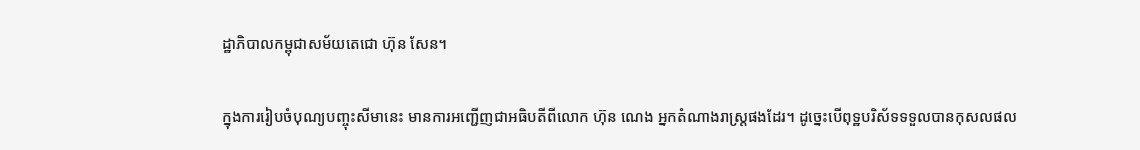ដ្ឋាភិបាលកម្ពុជាសម័យតេជោ ហ៊ុន សែន។

ក្នុងការរៀបចំបុណ្យបញ្ចុះសីមានេះ មានការអញ្ជើញជាអធិបតីពីលោក ហ៊ុន ណេង អ្នកតំណាងរាស្ត្រផងដែរ។ ដូច្នេះបើពុទ្ឋបរិស័ទទទួលបានកុសលផល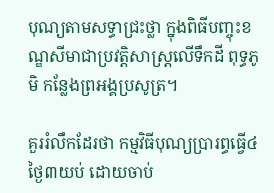បុណ្យតាមសទ្ធាជ្រះថ្លា ក្នុងពិធីបញ្ចុះខណ្ឌសីមាជាប្រវត្តិសាស្ត្រលើទឹកដី ពុទ្ធភូមិ កន្លែងព្រអង្គប្រសូត្រ។

គួររំលឹកដែរថា កម្មវិធីបុណ្យប្រារព្ធធ្វើ៤ថ្ងៃ៣យប់ ដោយចាប់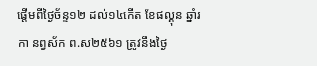ផ្តើមពីថ្ងៃច័ន្ទ១២ ដល់១៤កើត ខែផល្គុន ឆ្នាំរកា នព្វស័ក ព.ស២៥៦១ ត្រូវនឹងថ្ងៃ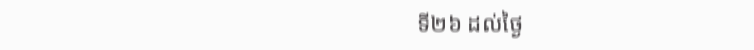ទី២៦ ដល់ថ្ងៃ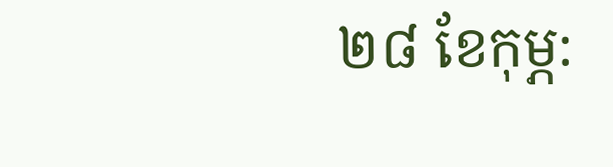២៨ ខែកុម្ភ: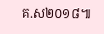គ.ស២០១៨៕